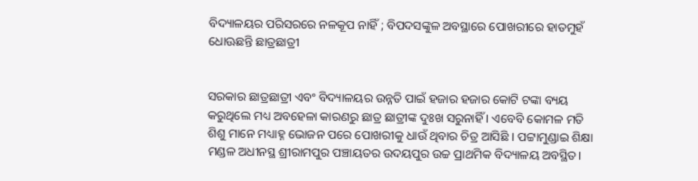ବିଦ୍ୟାଳୟର ପରିସରରେ ନଳକୂପ ନାହିଁ ; ବିପଦସଙ୍କୁଳ ଅବସ୍ଥାରେ ପୋଖରୀରେ ହାତମୁହଁ ଧୋଊଛନ୍ତି ଛାତ୍ରଛାତ୍ରୀ


ସରକାର ଛାତ୍ରଛାତ୍ରୀ ଏବଂ ବିଦ୍ୟାଳୟର ଉନ୍ନତି ପାଇଁ ହଜାର ହଜାର କୋଟି ଟଙ୍କା ବ୍ୟୟ କରୁଥିଲେ ମଧ୍ୟ ଅବହେଳା କାରଣରୁ ଛାତ୍ର ଛାତ୍ରୀଙ୍କ ଦୁଃଖ ସରୁନାହିଁ । ଏବେବି କୋମଳ ମତି ଶିଶୁ ମାନେ ମଧ୍ୟାହ୍ନ ଭୋଜନ ପରେ ପୋଖରୀକୁ ଧାଉଁ ଥିବାର ଚିତ୍ର ଆସିଛି । ପଟ୍ଟାମୁଣ୍ଡାଇ ଶିକ୍ଷା ମଣ୍ଡଳ ଅଧୀନସ୍ଥ ଶ୍ରୀରାମପୁର ପଞ୍ଚାୟତର ଉଦୟପୁର ଉଚ୍ଚ ପ୍ରାଥମିକ ବିଦ୍ୟାଳୟ ଅବସ୍ଥିତ।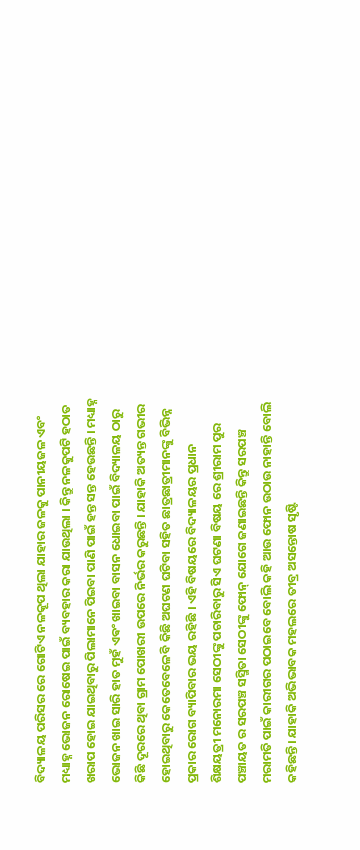ବିଦ୍ୟାଳୟ ପରିସର ରେ ଗୋଟିଏ ନଳକୂପ ଥିଲା ଯାହାର ଜଳକୁ ପାନୀୟଜଳ ଏବଂ ମଧ୍ୟାହ୍ନ ଭୋଜନ ରୋଷେଇ ପାଇଁ ବ୍ୟବହାର କରା ଯାଉଥିଲା । କିନ୍ତୁ ନଳକୁପଟି ହଠାତ ଖରାପ ହୋଇ ଯାଇଥିବାରୁ ପିଲାମାନେ ପିଇବା ପାଣି ପାଇଁ ହନ୍ତ ସନ୍ତ ହେଉଛନ୍ତି । ମଧ୍ୟାହ୍ନ ଭୋଜନ ଖାଇ ସାରି ହାତ ମୁହଁ ଏଵଂ ଖାଇବା ବାସନ ଧୋଇବା ପାଇଁ ବିଦ୍ୟାଳୟ ଠାରୁ କିଛି ଦୂରରେ ଥିବା ଗ୍ରାମ ପୋଖରୀ ଉପରେ ନିର୍ଭର କରୁଛନ୍ତି । ଯାହାକି ଅତ୍ୟନ୍ତ ଗଭୀର ହୋଇଥିବାରୁ କେତେବେଳେବି କିଛି ଅଘଟଣ ଘଟିବା ସହିତ ଛାତ୍ରଛାତ୍ରୀମାନଙ୍କୁ ବିଭିନ୍ନ ପ୍ରକାର ରୋଗ ବ୍ୟାପିବାର ଭୟ ରହିଛି । ଏହି ବିଷୟରେ ବିଦ୍ୟାଳୟର ପ୍ରଧାନ ଶିକ୍ଷୟତ୍ରୀ ମନୋରମା ସେଠୀଙ୍କୁ ପଚାରିବାରୁ ସିଏ ଘଟଣା ବିଷୟ ରେ ଶ୍ରୀରାମ ପୁର ପଞ୍ଚାୟତ ର ସରପଞ୍ଚ ସସ୍ମିତା ସେଠୀଙ୍କୁ ଫୋନ୍ ଯୋଗେ ଜଣାଇଛନ୍ତି କିନ୍ତୁ ସରପଞ୍ଚ ମରାମତି ପାଇଁ କାରୀଗର ପଠାଇବେ ବୋଲି କହି ଆଉ ଫୋନ ଉଠାଉ ନାହାନ୍ତି ବୋଲି କହିଛନ୍ତି। ଯାହାକି ଅଭିଭାବକ ମହଲରେ ତୀବ୍ର ଅସନ୍ତୋଷ ସୃଷ୍ଟି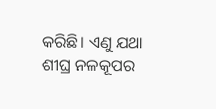କରିଛି। ଏଣୁ ଯଥା ଶୀଘ୍ର ନଳକୂପର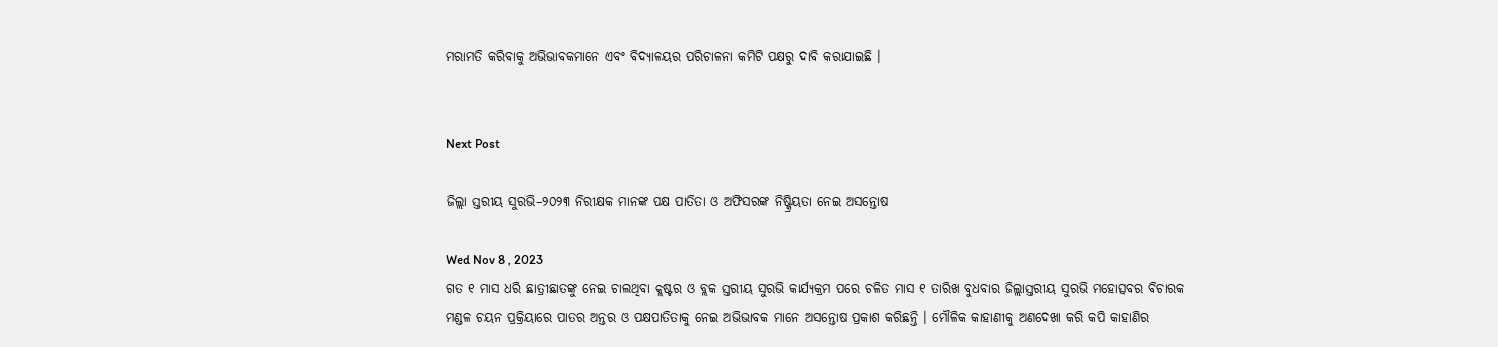ମରାମତି କରିବାକୁ ଅଭିଭାବକମାନେ ଏବଂ ବିଦ୍ୟାଳୟର ପରିଚାଳନା କମିଟି ପକ୍ଷରୁ ଦାବି କରାଯାଇଛି ।


Next Post

ଜିଲ୍ଲା ସ୍ତରୀୟ ସୁରଭି–୨୦୨୩ ନିରୀକ୍ଷକ ମାନଙ୍କ ପକ୍ଷ ପାତିତା ଓ ଅଫିସରଙ୍କ ନିଷ୍କ୍ରିୟତା ନେଇ ଅସନ୍ତୋଷ

Wed Nov 8 , 2023
ଗତ ୧ ମାସ ଧରି ଛାତ୍ରୀଛାତଙ୍କୁ ନେଇ ଚାଲଥିବା କ୍ଲଷ୍ଟର ଓ ବ୍ଲକ ସ୍ତରୀୟ ସୁରଭି କାର୍ଯ୍ୟକ୍ରମ ପରେ ଚଳିତ ମାସ ୧ ତାରିଖ ବୁଧବାର ଜିଲ୍ଲାସ୍ତରୀୟ ସୁରଭି ମହୋତ୍ସବର ବିଚାରକ ମଣ୍ଡଳ ଚୟନ ପ୍ରକ୍ରିୟାରେ ପାତର ଅନ୍ତର ଓ ପକ୍ଷପାତିତାକୁ ନେଇ ଅଭିଭାବକ ମାନେ ଅସନ୍ତୋଷ ପ୍ରକାଶ କରିଛନ୍ତି । ମୌଳିକ କାହାଣୀକୁ ଅଣଦେଖା କରି କପି କାହାଣିର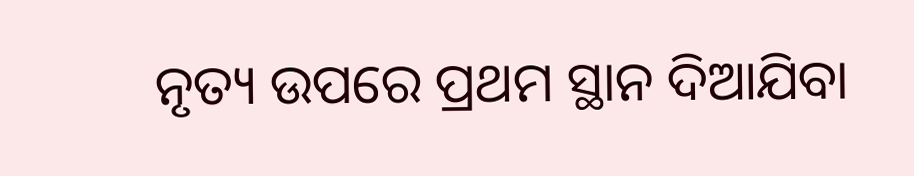ନୃତ୍ୟ ଉପରେ ପ୍ରଥମ ସ୍ଥାନ ଦିଆଯିବା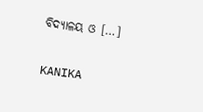ବିଦ୍ୟାଳୟ ଓ […]

KANIKA